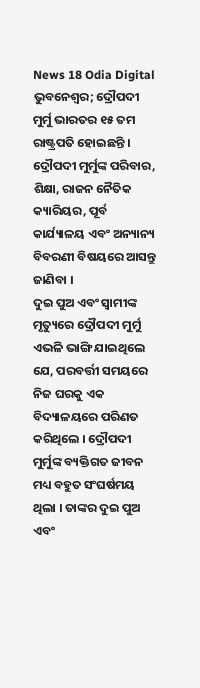News 18 Odia Digital
ଭୁବନେଶ୍ୱର; ଦ୍ରୌପଦୀ ମୁର୍ମୁ ଭାରତର ୧୫ ତମ ରାଷ୍ଟ୍ରପତି ହୋଇଛନ୍ତି । ଦ୍ରୌପଦୀ ମୁର୍ମୁଙ୍କ ପରିବାର, ଶିକ୍ଷା, ରାଜନ ନୈତିକ କ୍ୟାରିୟର, ପୂର୍ବ କାର୍ଯ୍ୟାଳୟ ଏବଂ ଅନ୍ୟାନ୍ୟ ବିବରଣୀ ବିଷୟରେ ଆସନ୍ତୁ ଜାଣିବା ।
ଦୁଇ ପୁଅ ଏବଂ ସ୍ୱାମୀଙ୍କ ମୃତ୍ୟୁରେ ଦ୍ରୌପଦୀ ମୁର୍ମୁ ଏଭଳି ଭାଙ୍ଗି ଯାଇଥିଲେ ଯେ, ପରବର୍ତ୍ତୀ ସମୟରେ ନିଜ ଘରକୁ ଏକ ବିଦ୍ୟାଳୟରେ ପରିଣତ କରିଥିଲେ । ଦ୍ରୌପଦୀ ମୁର୍ମୁଙ୍କ ବ୍ୟକ୍ତିଗତ ଜୀବନ ମଧ୍ୟ ବହୁତ ସଂଘର୍ଷମୟ ଥିଲା । ତାଙ୍କର ଦୁଇ ପୁଅ ଏବଂ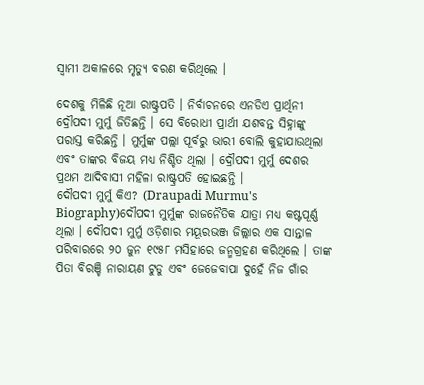ସ୍ୱାମୀ ଅକାଳରେ ମୃତ୍ୟୁ ବରଣ କରିଥିଲେ ।

ଦେଶକୁ ମିଳିଛି ନୂଆ ରାଷ୍ଟ୍ରପତି । ନିର୍ବାଚନରେ ଏନଡିଏ ପ୍ରାର୍ଥିନୀ ଦ୍ରୌପଦୀ ମୁର୍ମୁ ଜିତିଛନ୍ତି । ସେ ବିରୋଧୀ ପ୍ରାର୍ଥୀ ଯଶବନ୍ତ ସିହ୍ନାଙ୍କୁ ପରାସ୍ତ କରିଛନ୍ତି । ମୁର୍ମୁଙ୍କ ପଲ୍ଲା ପୂର୍ବରୁ ଭାରୀ ବୋଲି କୁହାଯାଉଥିଲା ଏବଂ ତାଙ୍କର ବିଜୟ ମଧ୍ୟ ନିଶ୍ଚିତ ଥିଲା । ଦ୍ରୌପଦୀ ମୁର୍ମୁ ଦେଶର ପ୍ରଥମ ଆଦିବାସୀ ମହିଳା ରାଷ୍ଟ୍ରପତି ହୋଇଛନ୍ତି ।
ଦୌପଦୀ ମୁର୍ମୁ କିଏ? (Draupadi Murmu's Biography)ଦୌପଦୀ ମୁର୍ମୁଙ୍କ ରାଜନୈତିକ ଯାତ୍ରା ମଧ୍ୟ କଷ୍ଟପୂର୍ଣ୍ଣ ଥିଲା । ଦୌପଦୀ ମୁର୍ମୁ ଓଡ଼ିଶାର ମୟୂରଭଞ୍ଜ ଜିଲ୍ଲାର ଏକ ସାନ୍ତାଳ ପରିବାରରେ ୨୦ ଜୁନ ୧୯୫୮ ମସିହାରେ ଜନ୍ମଗ୍ରହଣ କରିଥିଲେ । ତାଙ୍କ ପିତା ବିରଞ୍ଚି ନାରାୟଣ ଟୁଡୁ ଏବଂ ଜେଜେବାପା ଦୁହେଁ ନିଜ ଗାଁର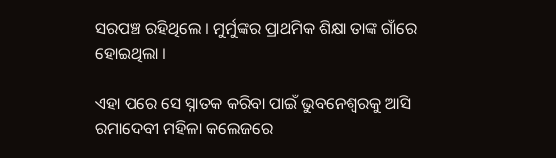ସରପଞ୍ଚ ରହିଥିଲେ । ମୁର୍ମୁଙ୍କର ପ୍ରାଥମିକ ଶିକ୍ଷା ତାଙ୍କ ଗାଁରେ ହୋଇଥିଲା ।

ଏହା ପରେ ସେ ସ୍ନାତକ କରିବା ପାଇଁ ଭୁବନେଶ୍ୱରକୁ ଆସି ରମାଦେବୀ ମହିଳା କଲେଜରେ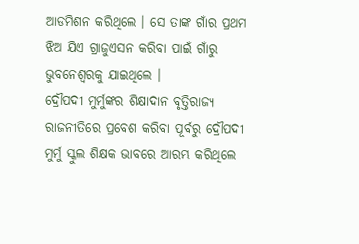ଆଡମିଶନ କରିଥିଲେ । ସେ ତାଙ୍କ ଗାଁର ପ୍ରଥମ ଝିଅ ଯିଏ ଗ୍ରାଜୁଏସନ କରିବା ପାଇଁ ଗାଁରୁ ଭୁବନେଶ୍ୱରକୁ ଯାଇଥିଲେ ।
ଦ୍ରୌପଦୀ ମୁର୍ମୁଙ୍କର ଶିକ୍ଷାଦାନ ବୃତ୍ତିରାଜ୍ୟ ରାଜନୀତିରେ ପ୍ରବେଶ କରିବା ପୂର୍ବରୁ ଦ୍ରୌପଦୀ ମୁର୍ମୁ ସ୍କୁଲ ଶିକ୍ଷକ ଭାବରେ ଆରମ୍ଭ କରିଥିଲେ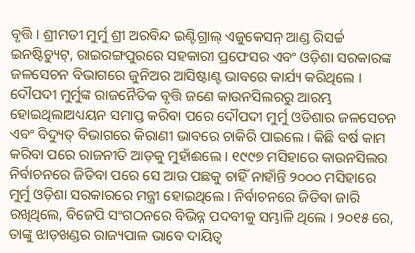ବୃତ୍ତି । ଶ୍ରୀମତୀ ମୁର୍ମୁ ଶ୍ରୀ ଅରବିନ୍ଦ ଇଣ୍ଟିଗ୍ରାଲ୍ ଏଜୁକେସନ୍ ଆଣ୍ଡ ରିସର୍ଚ୍ଚ ଇନଷ୍ଟିଚ୍ୟୁଟ୍, ରାଇରଙ୍ଗପୁରରେ ସହକାରୀ ପ୍ରଫେସର ଏବଂ ଓଡ଼ିଶା ସରକାରଙ୍କ ଜଳସେଚନ ବିଭାଗରେ ଜୁନିଅର ଆସିଷ୍ଟାଣ୍ଟ ଭାବରେ କାର୍ଯ୍ୟ କରିଥିଲେ ।
ଦୌପଦୀ ମୁର୍ମୁଙ୍କ ରାଜନୈତିକ ବୃତ୍ତି ଜଣେ କାଉନସିଲରରୁ ଆରମ୍ଭ ହୋଇଥିଲାଅଧ୍ୟୟନ ସମାପ୍ତ କରିବା ପରେ ଦୌପଦୀ ମୁର୍ମୁ ଓଡିଶାର ଜଳସେଚନ ଏବଂ ବିଦ୍ୟୁତ୍ ବିଭାଗରେ କିରାଣୀ ଭାବରେ ଚାକିରି ପାଇଲେ । କିଛି ବର୍ଷ କାମ କରିବା ପରେ ରାଜନୀତି ଆଡ଼କୁ ମୁହାଁଈଲେ । ୧୯୯୭ ମସିହାରେ କାଉନସିଲର ନିର୍ବାଚନରେ ଜିତିବା ପରେ ସେ ଆଉ ପଛକୁ ଚାହିଁ ନାହାଁନ୍ତି ୨୦୦୦ ମସିହାରେ ମୁର୍ମୁ ଓଡ଼ିଶା ସରକାରରେ ମନ୍ତ୍ରୀ ହୋଇଥିଲେ । ନିର୍ବାଚନରେ ଜିତିବା ଜାରି ରଖିଥିଲେ, ବିଜେପି ସଂଗଠନରେ ବିଭିନ୍ନ ପଦବୀକୁ ସମ୍ଭାଳି ଥିଲେ । ୨୦୧୫ ରେ, ତାଙ୍କୁ ଝାଡ଼ଖଣ୍ଡର ରାଜ୍ୟପାଳ ଭାବେ ଦାୟିତ୍ଵ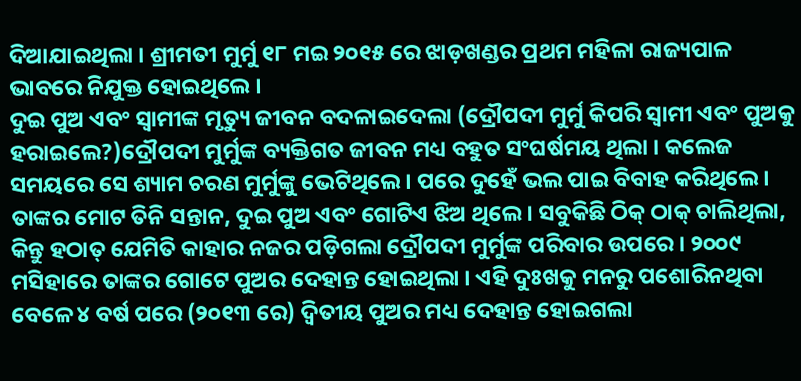ଦିଆଯାଇଥିଲା । ଶ୍ରୀମତୀ ମୁର୍ମୁ ୧୮ ମଇ ୨୦୧୫ ରେ ଝାଡ଼ଖଣ୍ଡର ପ୍ରଥମ ମହିଳା ରାଜ୍ୟପାଳ ଭାବରେ ନିଯୁକ୍ତ ହୋଇଥିଲେ ।
ଦୁଇ ପୁଅ ଏବଂ ସ୍ୱାମୀଙ୍କ ମୃତ୍ୟୁ ଜୀବନ ବଦଳାଇଦେଲା (ଦ୍ରୌପଦୀ ମୁର୍ମୁ କିପରି ସ୍ୱାମୀ ଏବଂ ପୁଅକୁ ହରାଇଲେ?)ଦ୍ରୌପଦୀ ମୁର୍ମୁଙ୍କ ବ୍ୟକ୍ତିଗତ ଜୀବନ ମଧ୍ୟ ବହୁତ ସଂଘର୍ଷମୟ ଥିଲା । କଲେଜ ସମୟରେ ସେ ଶ୍ୟାମ ଚରଣ ମୁର୍ମୁଙ୍କୁ ଭେଟିଥିଲେ । ପରେ ଦୁହେଁ ଭଲ ପାଇ ବିବାହ କରିଥିଲେ । ତାଙ୍କର ମୋଟ ତିନି ସନ୍ତାନ, ଦୁଇ ପୁଅ ଏବଂ ଗୋଟିଏ ଝିଅ ଥିଲେ । ସବୁକିଛି ଠିକ୍ ଠାକ୍ ଚାଲିଥିଲା, କିନ୍ତୁ ହଠାତ୍ ଯେମିତି କାହାର ନଜର ପଡ଼ିଗଲା ଦ୍ରୌପଦୀ ମୁର୍ମୁଙ୍କ ପରିବାର ଉପରେ । ୨୦୦୯ ମସିହାରେ ତାଙ୍କର ଗୋଟେ ପୁଅର ଦେହାନ୍ତ ହୋଇଥିଲା । ଏହି ଦୁଃଖକୁ ମନରୁ ପଶୋରିନଥିବା ବେଳେ ୪ ବର୍ଷ ପରେ (୨୦୧୩ ରେ) ଦ୍ୱିତୀୟ ପୁଅର ମଧ୍ୟ ଦେହାନ୍ତ ହୋଇଗଲା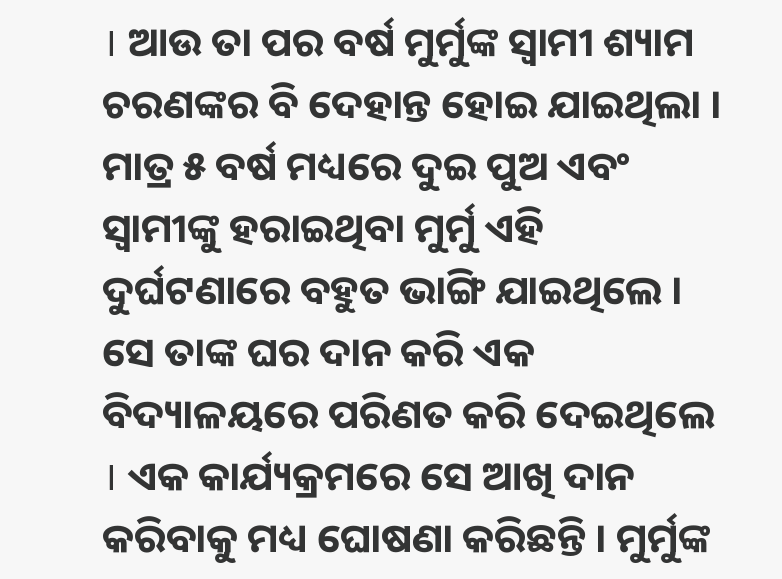। ଆଉ ତା ପର ବର୍ଷ ମୁର୍ମୁଙ୍କ ସ୍ୱାମୀ ଶ୍ୟାମ ଚରଣଙ୍କର ବି ଦେହାନ୍ତ ହୋଇ ଯାଇଥିଲା ।
ମାତ୍ର ୫ ବର୍ଷ ମଧ୍ୟରେ ଦୁଇ ପୁଅ ଏବଂ ସ୍ୱାମୀଙ୍କୁ ହରାଇଥିବା ମୁର୍ମୁ ଏହି ଦୁର୍ଘଟଣାରେ ବହୁତ ଭାଙ୍ଗି ଯାଇଥିଲେ । ସେ ତାଙ୍କ ଘର ଦାନ କରି ଏକ ବିଦ୍ୟାଳୟରେ ପରିଣତ କରି ଦେଇଥିଲେ । ଏକ କାର୍ଯ୍ୟକ୍ରମରେ ସେ ଆଖି ଦାନ କରିବାକୁ ମଧ୍ୟ ଘୋଷଣା କରିଛନ୍ତି । ମୁର୍ମୁଙ୍କ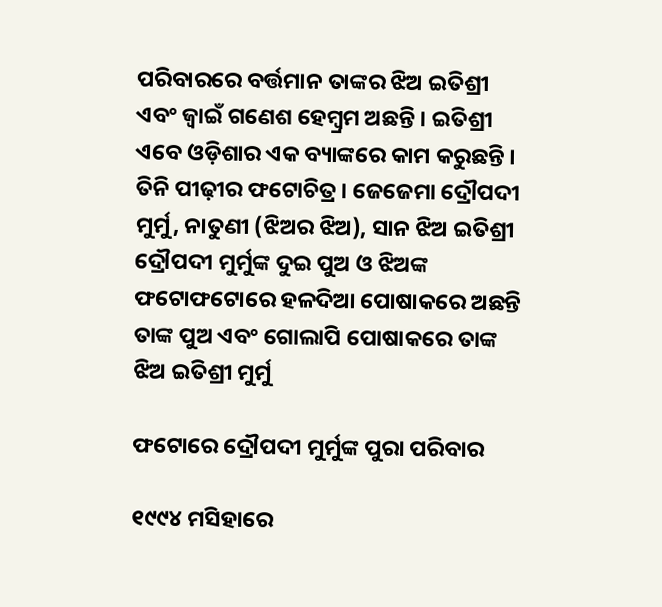ପରିବାରରେ ବର୍ତ୍ତମାନ ତାଙ୍କର ଝିଅ ଇତିଶ୍ରୀ ଏବଂ ଜ୍ବାଇଁ ଗଣେଶ ହେମ୍ବ୍ରମ ଅଛନ୍ତି । ଇତିଶ୍ରୀ ଏବେ ଓଡ଼ିଶାର ଏକ ବ୍ୟାଙ୍କରେ କାମ କରୁଛନ୍ତି ।
ତିନି ପୀଢ଼ୀର ଫଟୋଚିତ୍ର । ଜେଜେମା ଦ୍ରୌପଦୀ ମୁର୍ମୁ, ନାତୁଣୀ (ଝିଅର ଝିଅ), ସାନ ଝିଅ ଇତିଶ୍ରୀ
ଦ୍ରୌପଦୀ ମୁର୍ମୁଙ୍କ ଦୁଇ ପୁଅ ଓ ଝିଅଙ୍କ ଫଟୋଫଟୋରେ ହଳଦିଆ ପୋଷାକରେ ଅଛନ୍ତି ତାଙ୍କ ପୁଅ ଏବଂ ଗୋଲାପି ପୋଷାକରେ ତାଙ୍କ ଝିଅ ଇତିଶ୍ରୀ ମୁର୍ମୁ

ଫଟୋରେ ଦ୍ରୌପଦୀ ମୁର୍ମୁଙ୍କ ପୁରା ପରିବାର

୧୯୯୪ ମସିହାରେ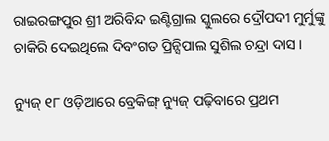ରାଇରଙ୍ଗପୁର ଶ୍ରୀ ଅରିବିନ୍ଦ ଇଣ୍ଟିଗ୍ରାଲ ସ୍କୁଲରେ ଦ୍ରୌପଦୀ ମୁର୍ମୁଙ୍କୁ ଚାକିରି ଦେଇଥିଲେ ଦିବଂଗତ ପ୍ରିନ୍ସିପାଲ ସୁଶିଲ ଚନ୍ଦ୍ରା ଦାସ ।

ନ୍ୟୁଜ୍ ୧୮ ଓଡ଼ିଆରେ ବ୍ରେକିଙ୍ଗ୍ ନ୍ୟୁଜ୍ ପଢ଼ିବାରେ ପ୍ରଥମ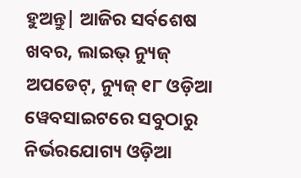ହୁଅନ୍ତୁ| ଆଜିର ସର୍ବଶେଷ ଖବର, ଲାଇଭ୍ ନ୍ୟୁଜ୍ ଅପଡେଟ୍, ନ୍ୟୁଜ୍ ୧୮ ଓଡ଼ିଆ ୱେବସାଇଟରେ ସବୁଠାରୁ ନିର୍ଭରଯୋଗ୍ୟ ଓଡ଼ିଆ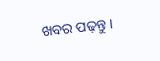ଖବର ପଢ଼ନ୍ତୁ ।